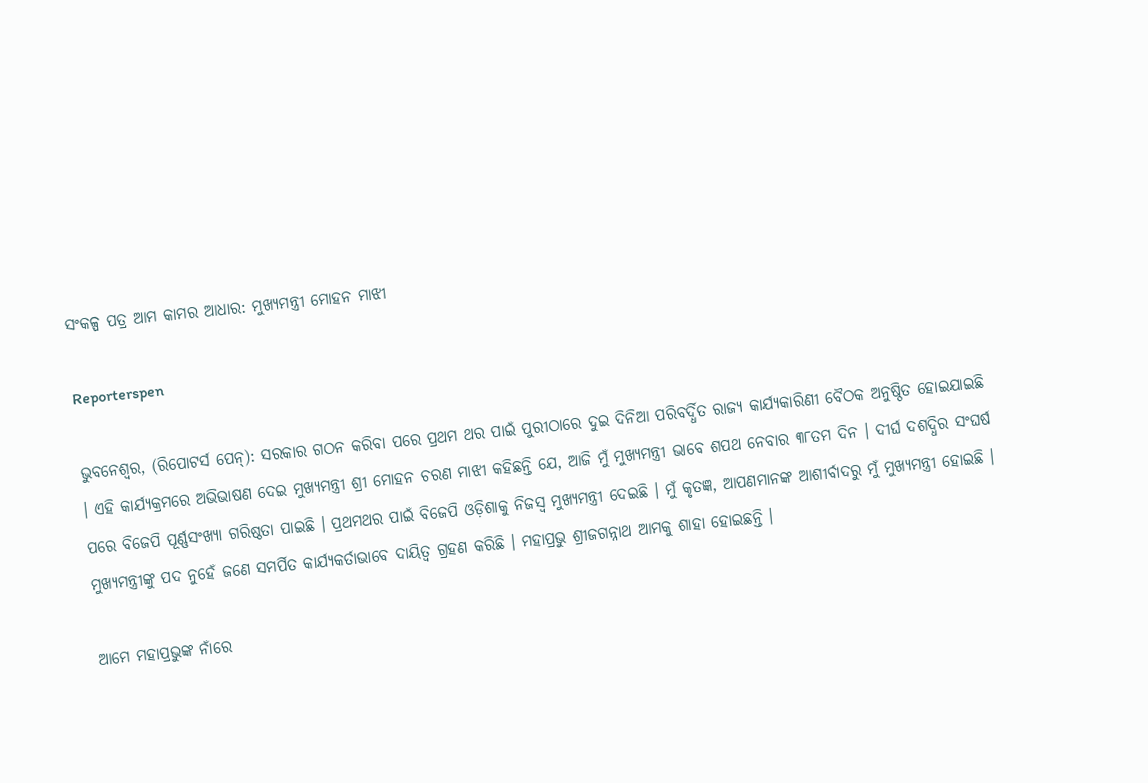ସଂକଳ୍ପ ପତ୍ର ଆମ କାମର ଆଧାର: ମୁଖ୍ୟମନ୍ତ୍ରୀ ମୋହନ ମାଝୀ

Reporterspen

ଭୁବନେଶ୍ୱର, (ରିପୋଟର୍ସ ପେନ୍‌): ସରକାର ଗଠନ କରିବା ପରେ ପ୍ରଥମ ଥର ପାଇଁ ପୁରୀଠାରେ ଦୁଇ ଦିନିଆ ପରିବର୍ଦ୍ଧିତ ରାଜ୍ୟ କାର୍ଯ୍ୟକାରିଣୀ ବୈଠକ ଅନୁଷ୍ଠିତ ହୋଇଯାଇଛି । ଏହି କାର୍ଯ୍ୟକ୍ରମରେ ଅଭିଭାଷଣ ଦେଇ ମୁଖ୍ୟମନ୍ତ୍ରୀ ଶ୍ରୀ ମୋହନ ଚରଣ ମାଝୀ କହିଛନ୍ତି ଯେ, ଆଜି ମୁଁ ମୁଖ୍ୟମନ୍ତ୍ରୀ ଭାବେ ଶପଥ ନେବାର ୩୮ତମ ଦିନ । ଦୀର୍ଘ ଦଶଦ୍ଧିର ସଂଘର୍ଷ ପରେ ବିଜେପି ପୂର୍ଣ୍ଣସଂଖ୍ୟା ଗରିଷ୍ଠତା ପାଇଛି । ପ୍ରଥମଥର ପାଇଁ ବିଜେପି ଓଡ଼ିଶାକୁ ନିଜସ୍ୱ ମୁଖ୍ୟମନ୍ତ୍ରୀ ଦେଇଛି । ମୁଁ କୃତଜ୍ଞ, ଆପଣମାନଙ୍କ ଆଶୀର୍ବାଦରୁ ମୁଁ ମୁଖ୍ୟମନ୍ତ୍ରୀ ହୋଇଛି । ମୁଖ୍ୟମନ୍ତ୍ରୀଙ୍କୁ ପଦ ନୁହେଁ ଜଣେ ସମର୍ପିତ କାର୍ଯ୍ୟକର୍ତାଭାବେ ଦାୟିତ୍ୱ ଗ୍ରହଣ କରିଛି । ମହାପ୍ରଭୁ ଶ୍ରୀଜଗନ୍ନାଥ ଆମକୁ ଶାହା ହୋଇଛନ୍ତି ।

ଆମେ ମହାପ୍ରଭୁଙ୍କ ନାଁରେ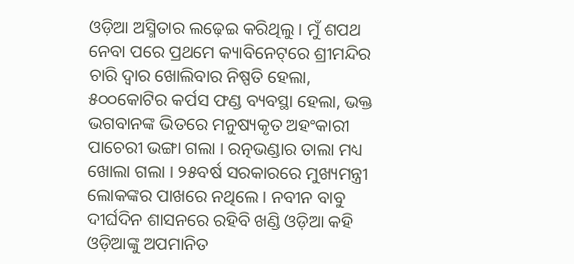ଓଡ଼ିଆ ଅସ୍ମିତାର ଲଢ଼େଇ କରିଥିଲୁ । ମୁଁ ଶପଥ ନେବା ପରେ ପ୍ରଥମେ କ୍ୟାବିନେଟ୍‌ରେ ଶ୍ରୀମନ୍ଦିର ଚାରି ଦ୍ୱାର ଖୋଲିବାର ନିଷ୍ପତି ହେଲା, ୫୦୦କୋଟିର କର୍ପସ ଫଣ୍ଡ ବ୍ୟବସ୍ଥା ହେଲା, ଭକ୍ତ ଭଗବାନଙ୍କ ଭିତରେ ମନୁଷ୍ୟକୃତ ଅହଂକାରୀ ପାଚେରୀ ଭଙ୍ଗା ଗଲା । ରତ୍ନଭଣ୍ଡାର ତାଲା ମଧ୍ୟ ଖୋଲା ଗଲା । ୨୫ବର୍ଷ ସରକାରରେ ମୁଖ୍ୟମନ୍ତ୍ରୀ ଲୋକଙ୍କର ପାଖରେ ନଥିଲେ । ନବୀନ ବାବୁ ଦୀର୍ଘଦିନ ଶାସନରେ ରହିବି ଖଣ୍ଡି ଓଡ଼ିଆ କହି ଓଡ଼ିଆଙ୍କୁ ଅପମାନିତ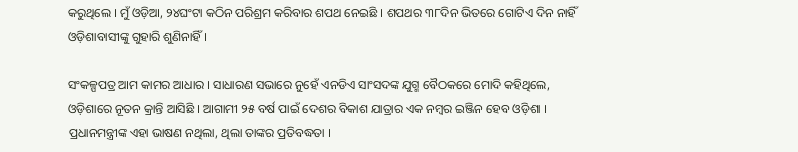କରୁଥିଲେ । ମୁଁ ଓଡ଼ିଆ, ୨୪ଘଂଟା କଠିନ ପରିଶ୍ରମ କରିବାର ଶପଥ ନେଇଛି । ଶପଥର ୩୮ଦିନ ଭିତରେ ଗୋଟିଏ ଦିନ ନାହିଁ ଓଡ଼ିଶାବାସୀଙ୍କୁ ଗୁହାରି ଶୁଣିନାହିଁ ।

ସଂକଳ୍ପପତ୍ର ଆମ କାମର ଆଧାର । ସାଧାରଣ ସଭାରେ ନୁହେଁ ଏନଡିଏ ସାଂସଦଙ୍କ ଯୁଗ୍ମ ବୈଠକରେ ମୋଦି କହିଥିଲେ, ଓଡ଼ିଶାରେ ନୂତନ କ୍ରାନ୍ତି ଆସିଛି । ଆଗାମୀ ୨୫ ବର୍ଷ ପାଇଁ ଦେଶର ବିକାଶ ଯାତ୍ରାର ଏକ ନମ୍ବର ଇଞ୍ଜିନ ହେବ ଓଡ଼ିଶା । ପ୍ରଧାନମନ୍ତ୍ରୀଙ୍କ ଏହା ଭାଷଣ ନଥିଲା, ଥିଲା ତାଙ୍କର ପ୍ରତିବଦ୍ଧତା ।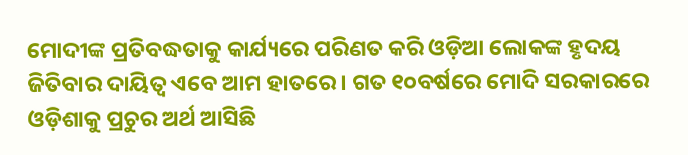ମୋଦୀଙ୍କ ପ୍ରତିବଦ୍ଧତାକୁ କାର୍ଯ୍ୟରେ ପରିଣତ କରି ଓଡ଼ିଆ ଲୋକଙ୍କ ହୃଦୟ ଜିତିବାର ଦାୟିତ୍ୱ ଏବେ ଆମ ହାତରେ । ଗତ ୧୦ବର୍ଷରେ ମୋଦି ସରକାରରେ ଓଡ଼ିଶାକୁ ପ୍ରଚୁର ଅର୍ଥ ଆସିଛି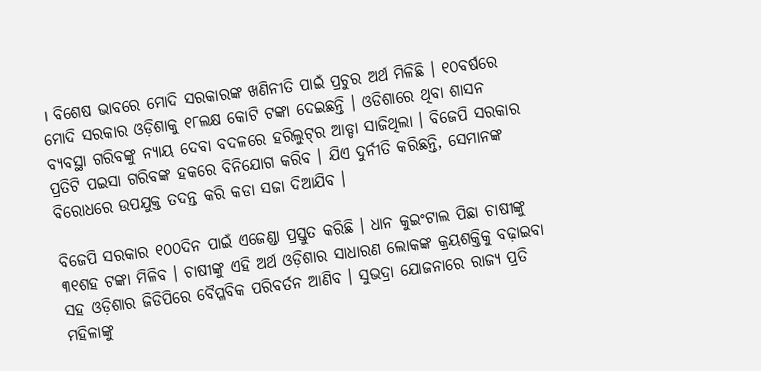। ବିଶେଷ ଭାବରେ ମୋଦି ସରକାରଙ୍କ ଖଣିନୀତି ପାଇଁ ପ୍ରଚୁର ଅର୍ଥ ମିଳିଛି । ୧୦ବର୍ଷରେ ମୋଦି ସରକାର ଓଡ଼ିଶାକୁ ୧୮ଲକ୍ଷ କୋଟି ଟଙ୍କା ଦେଇଛନ୍ତି । ଓଡିଶାରେ ଥିବା ଶାସନ ବ୍ୟବସ୍ଥା ଗରିବଙ୍କୁ ନ୍ୟାୟ ଦେବା ବଦଳରେ ହରିଲୁଟ୍‌ର ଆଡ୍ଡା ସାଜିଥିଲା । ବିଜେପି ସରକାର ପ୍ରତିଟି ପଇସା ଗରିବଙ୍କ ହକରେ ବିନିଯୋଗ କରିବ । ଯିଏ ଦୁର୍ନୀତି କରିଛନ୍ତି, ସେମାନଙ୍କ ବିରୋଧରେ ଉପଯୁକ୍ତ ତଦନ୍ତ କରି କଡା ସଜା ଦିଆଯିବ ।

ବିଜେପି ସରକାର ୧୦୦ଦିନ ପାଇଁ ଏଜେଣ୍ଡା ପ୍ରସ୍ତୁତ କରିଛି । ଧାନ କୁଇଂଟାଲ ପିଛା ଚାଷୀଙ୍କୁ ୩୧ଶହ ଟଙ୍କା ମିଳିବ । ଚାଷୀଙ୍କୁ ଏହି ଅର୍ଥ ଓଡ଼ିଶାର ସାଧାରଣ ଲୋକଙ୍କ କ୍ରୟଶକ୍ତିକୁ ବଢ଼ାଇବା ସହ ଓଡ଼ିଶାର ଜିଡିପିରେ ବୈପ୍ଳବିକ ପରିବର୍ତନ ଆଣିବ । ସୁଭଦ୍ରା ଯୋଜନାରେ ରାଜ୍ୟ ପ୍ରତି ମହିଳାଙ୍କୁ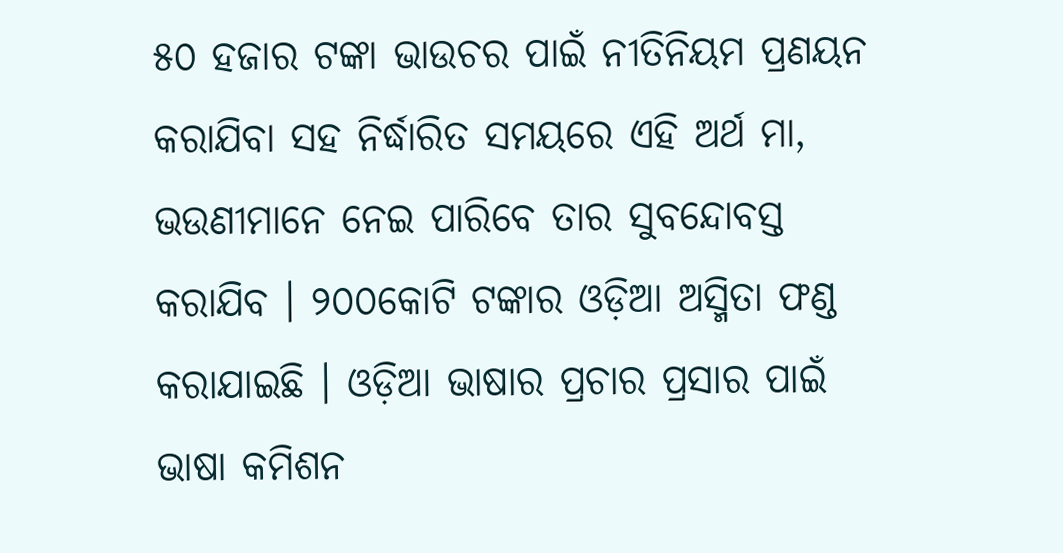୫୦ ହଜାର ଟଙ୍କା ଭାଉଚର ପାଇଁ ନୀତିନିୟମ ପ୍ରଣୟନ କରାଯିବା ସହ ନିର୍ଦ୍ଧାରିତ ସମୟରେ ଏହି ଅର୍ଥ ମା, ଭଉଣୀମାନେ ନେଇ ପାରିବେ ତାର ସୁବନ୍ଦୋବସ୍ତ କରାଯିବ । ୨୦୦କୋଟି ଟଙ୍କାର ଓଡ଼ିଆ ଅସ୍ମିତା ଫଣ୍ଡ କରାଯାଇଛି । ଓଡ଼ିଆ ଭାଷାର ପ୍ରଚାର ପ୍ରସାର ପାଇଁ ଭାଷା କମିଶନ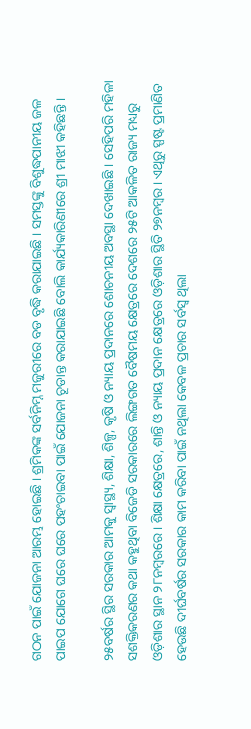ଗଠନ ପାଇଁ ଯୋଜନା ଆରମ୍ଭ ହୋଇଛି । ଶ୍ରମିକଙ୍କ ସର୍ବନିମ୍ନ ମଜୁରୀରେ ବଡ ବୃଦ୍ଧି କରାଯାଇଛି । ସମସ୍ତଙ୍କୁ ବିଶୁଦ୍ଧପାନୀୟ ଜଳ ପାଇପ ଯୋଗେ ଘରେ ଘରେ ପହଂଚାଇବା ପାଇଁ ଯୋଜନା ଚୂଡାନ୍ତ କରାଯାଇଛି ବୋଲି କାର୍ଯ୍ୟକାରିଣୀରେ ଶ୍ରୀ ମାଝୀ କହିଛନ୍ତି ।

୨୫ବର୍ଷର ସ୍ଥିର ସରକାର ଆମକୁ ସ୍ୱାସ୍ଥ୍ୟ, ଶିକ୍ଷା, ଶିଳ୍ପ, କୃଷି ଓ ନ୍ୟାୟ ପ୍ରଦାନରେ ଶୋଚନୀୟ ଅବସ୍ଥା ଦେଖାଇଛି । ସେହିପରି ମହିଳା ସଶକ୍ତିକରଣର କଥା କହୁଥିବା ବିଜେଡି ସରକାରରେ ଲିଙ୍ଗଗତ ବୈଷମୟ କ୍ଷେତ୍ରରେ ଦେଶରେ ୨୫ଟି ଆକଳିତ ରାଜ୍ୟ ମଧ୍ୟରୁ ଓଡ଼ିଶାର ସ୍ଥାନ ୨୮ନମ୍ବରରେ । ଶିକ୍ଷା କ୍ଷେତ୍ରରେ, ଶାନ୍ତି ଓ ନ୍ୟାୟ ପ୍ରଦାନ କ୍ଷେତ୍ରରେ ଓଡ଼ିଶାର ସ୍ଥିତି ୨୭ନମ୍ବର । ଏଥିରୁ ସ୍ପଷ୍ଟ ପ୍ରମାଣିତ ହେଉଛି ଦୀର୍ଘବର୍ଷର ସରକାର କାମ କରିବା ପାଇଁ ନଥିଲା କେବଳ ପ୍ରଚାର ସର୍ବସ୍ୱ ଥିଲା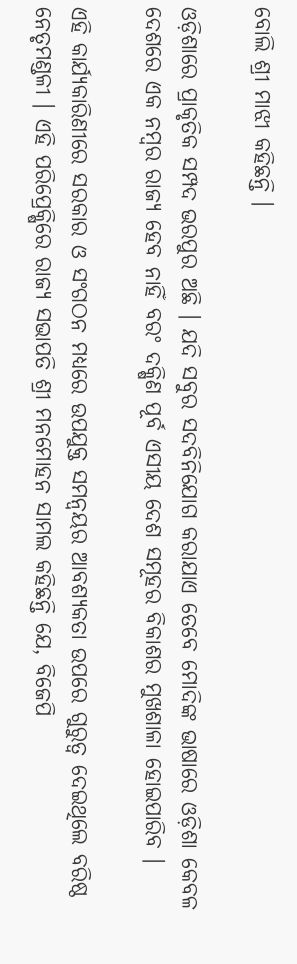ବୋଲି ଶ୍ରୀ ମାଝୀ କହିଛନ୍ତି ।

ଓଡ଼ିଶାରେ ପ୍ରାକୃତିକ ସମ୍ପଦ ଭରପୁର ଅଛି । ଯଦି ସବୁର ସଦବିନିଯୋଗ କରାଯାଏ ତେବେ ମୋଦିଙ୍କ ଭାଷାରେ ଓଡ଼ିଶା କେବଳ ଦେଶରେ ଏକ ନମ୍ବର ରାଜ୍ୟ ହେବ ନାହିଁ ବରଂ ଦକ୍ଷିଣ ପୂର୍ବ ଏସୀୟ ଦେଶ ସମୂହର ବିକାଶର ମୁଖଶାଳା ହୋଇପାରିବ ।

ଏହି କାର୍ଯ୍ୟକାରିଣୀରେ ସରକାର ଓ ସଂଗଠନ ମଧ୍ୟରେ ଉପଯୁକ୍ତ ସମନ୍ୱୟର ଆବଶ୍ୟକତା ଉପରେ ଗୁରୁତ୍ୱ ଦେଇଥିଲେ ବରିଷ୍ଠ ନେତୃମଣ୍ଡଳୀ । ଏହି ପରିପ୍ରେକ୍ଷିରେ ରାଜ୍ୟ ସଭାପତି ଶ୍ରୀ ମନମୋହନ ସାମଲ କହିଛନ୍ତି ଯେ, ବିଜେପି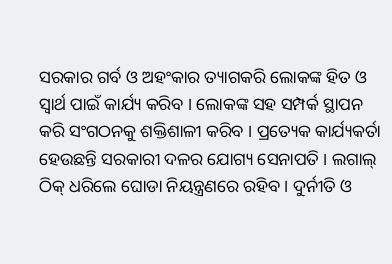ସରକାର ଗର୍ବ ଓ ଅହଂକାର ତ୍ୟାଗକରି ଲୋକଙ୍କ ହିତ ଓ ସ୍ୱାର୍ଥ ପାଇଁ କାର୍ଯ୍ୟ କରିବ । ଲୋକଙ୍କ ସହ ସମ୍ପର୍କ ସ୍ଥାପନ କରି ସଂଗଠନକୁ ଶକ୍ତିଶାଳୀ କରିବ । ପ୍ରତ୍ୟେକ କାର୍ଯ୍ୟକର୍ତା ହେଉଛନ୍ତି ସରକାରୀ ଦଳର ଯୋଗ୍ୟ ସେନାପତି । ଲଗାଲ୍ ଠିକ୍ ଧରିଲେ ଘୋଡା ନିୟନ୍ତ୍ରଣରେ ରହିବ । ଦୁର୍ନୀତି ଓ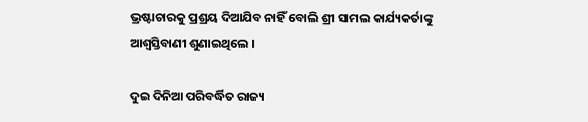ଭ୍ରଷ୍ଟାଚାରକୁ ପ୍ରଶ୍ରୟ ଦିଆଯିବ ନାହିଁ ବୋଲି ଶ୍ରୀ ସାମଲ କାର୍ଯ୍ୟକର୍ତାଙ୍କୁ ଆଶ୍ୱସ୍ତିବାଣୀ ଶୁଣାଇଥିଲେ ।

ଦୁଇ ଦିନିଆ ପରିବର୍ଦ୍ଧିତ ରାଜ୍ୟ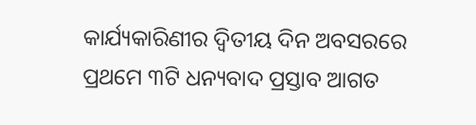କାର୍ଯ୍ୟକାରିଣୀର ଦ୍ୱିତୀୟ ଦିନ ଅବସରରେ ପ୍ରଥମେ ୩ଟି ଧନ୍ୟବାଦ ପ୍ରସ୍ତାବ ଆଗତ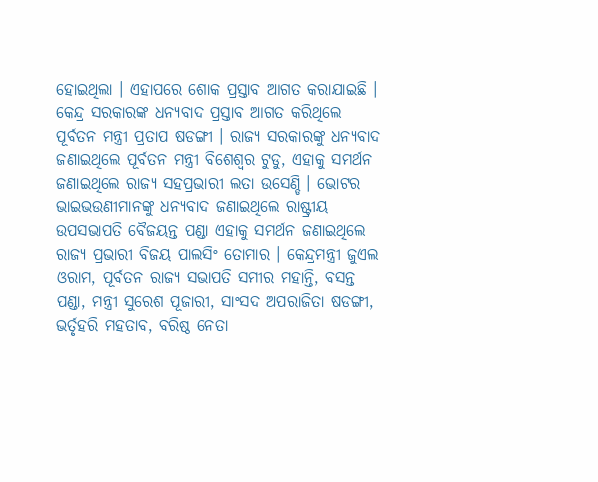ହୋଇଥିଲା । ଏହାପରେ ଶୋକ ପ୍ରସ୍ତାବ ଆଗତ କରାଯାଇଛି । କେନ୍ଦ୍ର ସରକାରଙ୍କ ଧନ୍ୟବାଦ ପ୍ରସ୍ତାବ ଆଗତ କରିଥିଲେ ପୂର୍ବତନ ମନ୍ତ୍ରୀ ପ୍ରତାପ ଷଡଙ୍ଗୀ । ରାଜ୍ୟ ସରକାରଙ୍କୁ ଧନ୍ୟବାଦ ଜଣାଇଥିଲେ ପୂର୍ବତନ ମନ୍ତ୍ରୀ ବିଶେଶ୍ୱର ଟୁଡୁ, ଏହାକୁ ସମର୍ଥନ ଜଣାଇଥିଲେ ରାଜ୍ୟ ସହପ୍ରଭାରୀ ଲତା ଉସେଣ୍ଡି । ଭୋଟର ଭାଇଭଉଣୀମାନଙ୍କୁ ଧନ୍ୟବାଦ ଜଣାଇଥିଲେ ରାଷ୍ଟ୍ରୀୟ ଉପସଭାପତି ବୈଜୟନ୍ତ ପଣ୍ଡା ଏହାକୁ ସମର୍ଥନ ଜଣାଇଥିଲେ ରାଜ୍ୟ ପ୍ରଭାରୀ ବିଜୟ ପାଲସିଂ ତୋମାର । କେନ୍ଦ୍ରମନ୍ତ୍ରୀ ଜୁଏଲ ଓରାମ, ପୂର୍ବତନ ରାଜ୍ୟ ସଭାପତି ସମୀର ମହାନ୍ତି, ବସନ୍ତ ପଣ୍ଡା, ମନ୍ତ୍ରୀ ସୁରେଶ ପୂଜାରୀ, ସାଂସଦ ଅପରାଜିତା ଷଡଙ୍ଗୀ, ଭର୍ତୃହରି ମହତାବ, ବରିଷ୍ଠ ନେତା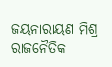ଜୟନାରାୟଣ ମିଶ୍ର ରାଜନୈତିକ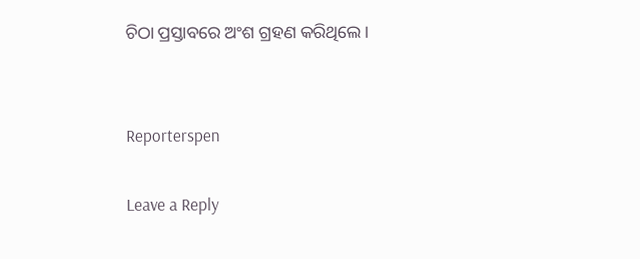ଚିଠା ପ୍ରସ୍ତାବରେ ଅଂଶ ଗ୍ରହଣ କରିଥିଲେ ।


Reporterspen

Leave a Reply